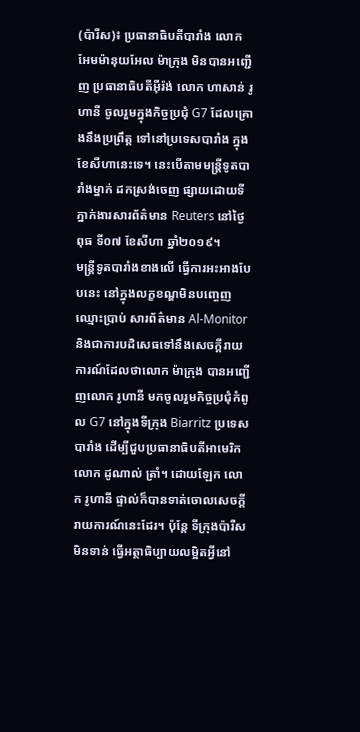(ប៉ារីស)៖ ប្រធានាធិបតីបារាំង លោក អែមម៉ានុយអែល ម៉ាក្រុង មិនបានអញ្ជើញ ប្រធានាធិបតីអ៊ីរ៉ង់ លោក ហាសាន់ រូហានី ចូលរួមក្នុងកិច្ចប្រជុំ G7 ដែលគ្រោងនឹងប្រព្រឹត្ត ទៅនៅប្រទេសបារាំង ក្នុងខែសីហានេះទេ។ នេះបើតាមមន្ត្រីទូតបារាំងម្នាក់ ដកស្រង់ចេញ ផ្សាយដោយទីភ្នាក់ងារសារព័ត៌មាន Reuters នៅថ្ងៃពុធ ទី០៧ ខែសីហា ឆ្នាំ២០១៩។
មន្ត្រីទូតបារាំងខាងលើ ធ្វើការអះអាងបែបនេះ នៅក្នុងលក្ខខណ្ឌមិនបញ្ចេញឈ្មោះប្រាប់ សារព័ត៌មាន Al-Monitor និងជាការបដិសេធទៅនឹងសេចក្ដីរាយការណ៍ដែលថាលោក ម៉ាក្រុង បានអញ្ជើញលោក រូហានី មកចូលរួមកិច្ចប្រជុំកំពូល G7 នៅក្នុងទីក្រុង Biarritz ប្រទេសបារាំង ដើម្បីជួបប្រធានាធិបតីអាមេរិក លោក ដូណាល់ ត្រាំ។ ដោយឡែក លោក រូហានី ផ្ទាល់ក៏បានទាត់ចោលសេចក្ដីរាយការណ៍នេះដែរ។ ប៉ុន្តែ ទីក្រុងប៉ារីស មិនទាន់ ធ្វើអត្ថាធិប្បាយលម្អិតអ្វីនៅ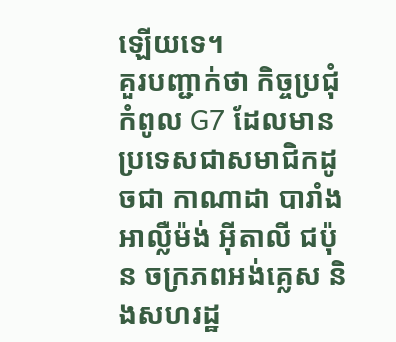ឡើយទេ។
គួរបញ្ជាក់ថា កិច្ចប្រជុំកំពូល G7 ដែលមានប្រទេសជាសមាជិកដូចជា កាណាដា បារាំង អាល្លឺម៉ង់ អ៊ីតាលី ជប៉ុន ចក្រភពអង់គ្លេស និងសហរដ្ឋ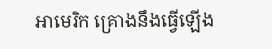អាមេរិក គ្រោងនឹងធ្វើឡើង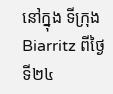នៅក្នុង ទីក្រុង Biarritz ពីថ្ងៃទី២៤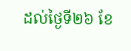ដល់ថ្ងៃទី២៦ ខែ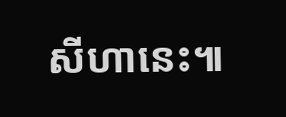សីហានេះ៕